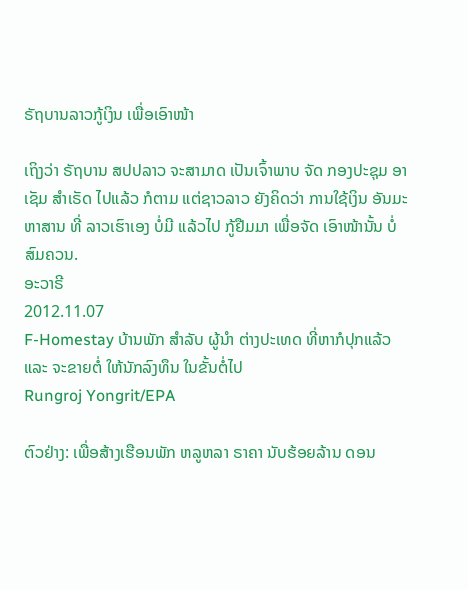ຣັຖບານລາວກູ້ເງິນ ເພື່ອເອົາໜ້າ

ເຖິງວ່າ ຣັຖບານ ສປປລາວ ຈະສາມາດ ເປັນເຈົ້າພາບ ຈັດ ກອງປະຊຸມ ອາເຊັມ ສຳເຣັດ ໄປແລ້ວ ກໍຕາມ ແຕ່ຊາວລາວ ຍັງຄິດວ່າ ການໃຊ້ເງິນ ອັນມະຫາສານ ທີ່ ລາວເຮົາເອງ ບໍ່ມີ ແລ້ວໄປ ກູ້ຢືມມາ ເພື່ອຈັດ ເອົາໜ້ານັ້ນ ບໍ່ສົມຄວນ.
ອະວາຣີ
2012.11.07
F-Homestay ບ້ານພັກ ສໍາລັບ ຜູ້ນໍາ ຕ່າງປະເທດ ທີ່ຫາກໍປຸກແລ້ວ ແລະ ຈະຂາຍຕໍ່ ໃຫ້ນັກລົງທຶນ ໃນຂັ້ນຕໍ່ໄປ
Rungroj Yongrit/EPA

ຕົວຢ່າງ: ເພື່ອສ້າງເຮືອນພັກ ຫລູຫລາ ຣາຄາ ນັບຮ້ອຍລ້ານ ດອນ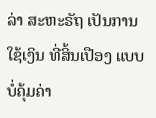ລ່າ ສະຫະຣັຖ ເປັນການໃຊ້ເງິນ ທີ່ສິ້ນເປືອງ ແບບບໍ່ຄຸ້ມຄ່າ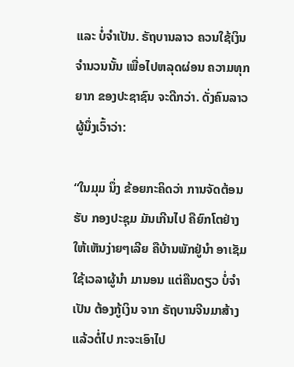ແລະ ບໍ່ຈຳເປັນ. ຣັຖບານລາວ ຄວນໃຊ້ເງິນ ຈໍານວນນັ້ນ ເພື່ອໄປຫລຸດຜ່ອນ ຄວາມທຸກຍາກ ຂອງປະຊາຊົນ ຈະດີກວ່າ. ດັ່ງຄົນລາວ ຜູ້ນຶ່ງເວົ້າວ່າ:

“ໃນມຸມ ນຶ່ງ ຂ້ອຍກະຄິດວ່າ ການຈັດຕ້ອນຮັບ ກອງປະຊຸມ ມັນເກີນໄປ ຄືຍົກໂຕຢ່າງ ໃຫ້ເຫັນງ່າຍໆເລີຍ ຄືບ້ານພັກຢູ່ນຳ ອາເຊັມ ໃຊ້ເວລາຜູ້ນຳ ມານອນ ແຕ່ຄືນດຽວ ບໍ່ຈຳເປັນ ຕ້ອງກູ້ເງິນ ຈາກ ຣັຖບານຈີນມາສ້າງ ແລ້ວຕໍ່ໄປ ກະຈະເອົາໄປ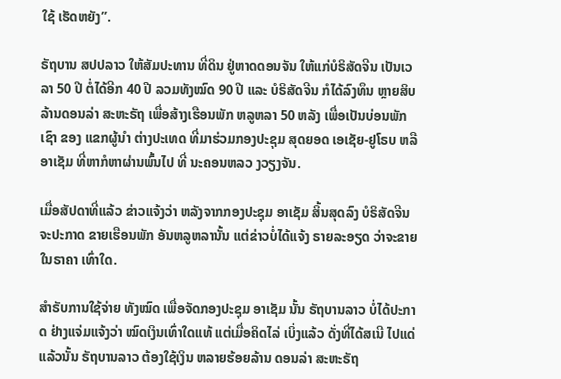ໃຊ້ ເຮັດຫຍັງ”.

ຣັຖບານ ສປປລາວ ໃຫ້ສັມປະທານ ທີ່ດິນ ຢູ່ຫາດດອນຈັນ ໃຫ້ແກ່ບໍຣິສັດຈີນ ເປັນເວລາ 50 ປີ ຕໍ່ໄດ້ອີກ 40 ປີ ລວມທັງໝົດ 90 ປີ ແລະ ບໍຣິສັດຈີນ ກໍໄດ້ລົງທຶນ ຫຼາຍສິບ ລ້ານດອນລ່າ ສະຫະຣັຖ ເພື່ອສ້າງເຮືອນພັກ ຫລູຫລາ 50 ຫລັງ ເພື່ອເປັນບ່ອນພັກເຊົາ ຂອງ ແຂກຜູ້ນຳ ຕ່າງປະເທດ ທີ່ມາຮ່ວມກອງປະຊຸມ ສຸດຍອດ ເອເຊັຍ-ຢູໂຣບ ຫລື ອາເຊັມ ທີ່ຫາກໍຫາຜ່ານພົ້ນໄປ ທີ່ ນະຄອນຫລວ ງວຽງຈັນ.

ເມື່ອສັປດາທີ່ແລ້ວ ຂ່າວແຈ້ງວ່າ ຫລັງຈາກກອງປະຊຸມ ອາເຊັມ ສິ້ນສຸດລົງ ບໍຣິສັດຈີນ ຈະປະກາດ ຂາຍເຮືອນພັກ ອັນຫລູຫລານັ້ນ ແຕ່ຂ່າວບໍ່ໄດ້ແຈ້ງ ຣາຍລະອຽດ ວ່າຈະຂາຍ ໃນຣາຄາ ເທົ່າໃດ.

ສຳຣັບການໃຊ້ຈ່າຍ ທັງໝົດ ເພື່ອຈັດກອງປະຊຸມ ອາເຊັມ ນັ້ນ ຣັຖບານລາວ ບໍ່ໄດ້ປະກາດ ຢ່າງແຈ່ມແຈ້ງວ່າ ໝົດເງິນເທົ່າໃດແທ້ ແຕ່ເມື່ອຄິດໄລ່ ເບິ່ງແລ້ວ ດັ່ງທີ່ໄດ້ສເນີ ໄປແດ່ແລ້ວນັ້ນ ຣັຖບານລາວ ຕ້ອງໃຊ້ເງິນ ຫລາຍຮ້ອຍລ້ານ ດອນລ່າ ສະຫະຣັຖ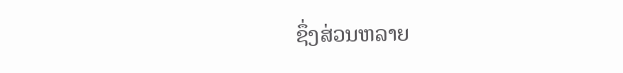ຊຶ່ງສ່ວນຫລາຍ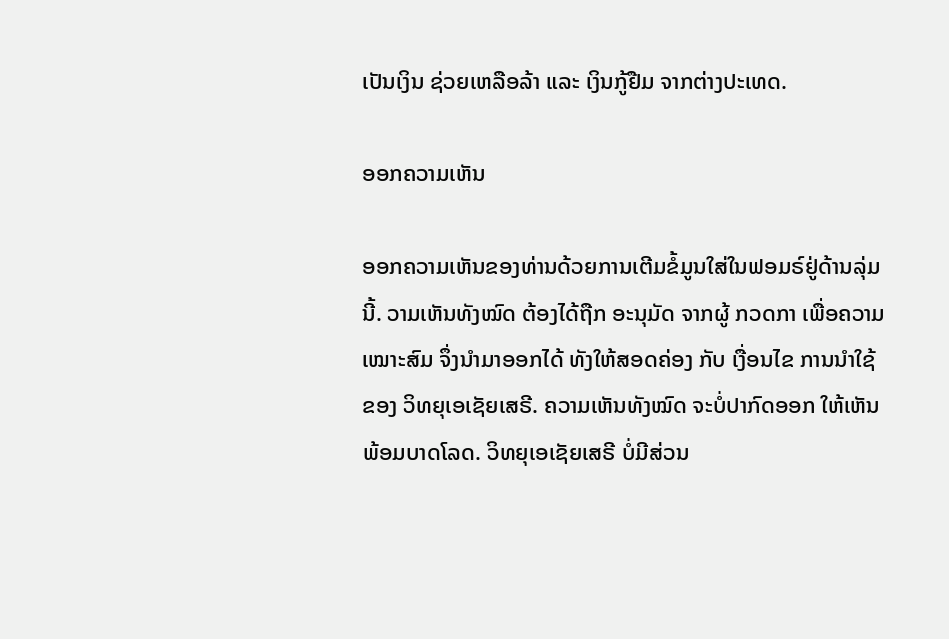ເປັນເງິນ ຊ່ວຍເຫລືອລ້າ ແລະ ເງິນກູ້ຢືມ ຈາກຕ່າງປະເທດ.

ອອກຄວາມເຫັນ

ອອກຄວາມເຫັນຂອງທ່ານດ້ວຍການເຕີມຂໍ້ມູນໃສ່ໃນຟອມຣ໌ຢູ່ດ້ານລຸ່ມນີ້. ວາມເຫັນທັງໝົດ ຕ້ອງໄດ້ຖືກ ອະນຸມັດ ຈາກຜູ້ ກວດກາ ເພື່ອຄວາມເໝາະສົມ ຈຶ່ງນໍາມາອອກໄດ້ ທັງໃຫ້ສອດຄ່ອງ ກັບ ເງື່ອນໄຂ ການນຳໃຊ້ ຂອງ ວິທຍຸເອເຊັຍເສຣີ. ຄວາມເຫັນທັງໝົດ ຈະບໍ່ປາກົດອອກ ໃຫ້ເຫັນພ້ອມບາດໂລດ. ວິທຍຸເອເຊັຍເສຣີ ບໍ່ມີສ່ວນ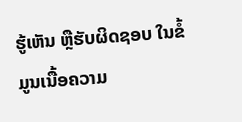ຮູ້ເຫັນ ຫຼືຮັບຜິດຊອບ ໃນຂໍ້ມູນເນື້ອຄວາມ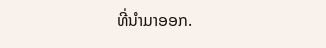ທີ່ນໍາມາອອກ.